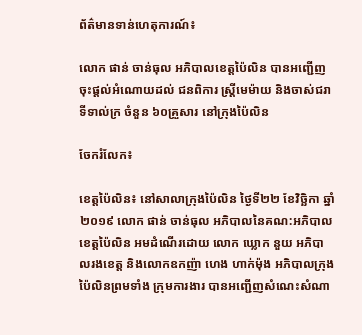ព័ត៌មានទាន់ហេតុការណ៍៖

លោក ផាន់ ចាន់ធុល អភិបាលខេត្តប៉ៃលិន បានអញ្ជើញចុះផ្ដល់អំណោយដល់ ជនពិការ ស្ត្រីមេម៉ាយ និងចាស់ជរា ទីទាល់ក្រ ចំនួន ៦០គ្រួសារ នៅក្រុងប៉ៃលិន

ចែករំលែក៖

ខេត្តប៉ៃលិន៖ នៅសាលាក្រុងប៉ៃលិន ថ្ងៃទី២២ ខែវិច្ឆិកា ឆ្នាំ២០១៩ លោក ផាន់ ចាន់ធុល អភិបាលនៃគណ:អភិបាលខេត្តប៉ៃលិន អមដំណើរដោយ លោក ឃ្លោក នួយ អភិបាលរងខេត្ត និងលោកឧកញ៉ា ហេង ហាក់ម៉ុង អភិបាលក្រុងប៉ៃលិនព្រមទាំង ក្រុមការងារ បានអញ្ជើញសំណេះសំណា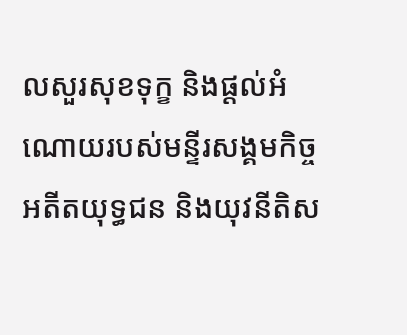លសួរសុខទុក្ខ និងផ្តល់អំណោយរបស់មន្ទីរសង្គមកិច្ច អតីតយុទ្ធជន និងយុវនីតិស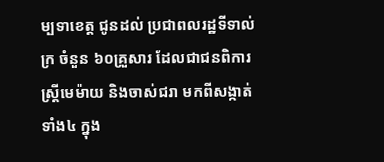ម្បទាខេត្ត ជូនដល់ ប្រជាពលរដ្ឋទីទាល់ក្រ ចំនួន ៦០គ្រួសារ ដែលជាជនពិការ ស្ត្រីមេម៉ាយ និងចាស់ជរា មកពីសង្កាត់ទាំង៤ ក្នុង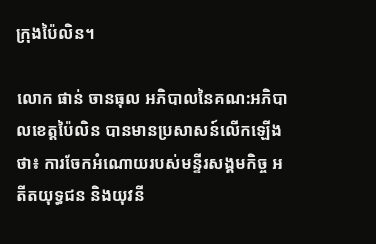ក្រុងប៉ៃលិន។

លោក ផាន់ ចានធុល អភិបាលនៃគណ:អភិបាលខេត្តប៉ៃលិន បានមានប្រសាសន៍លើកឡើងថា៖ ការចែកអំណោយរបស់មន្ទីរសង្គមកិច្ច អតីតយុទ្ធជន និងយុវនី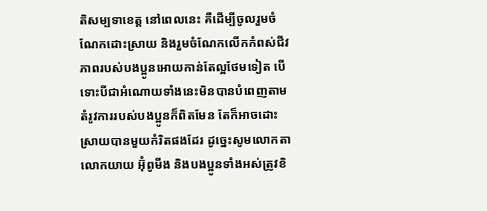តិសម្បទាខេត្ត នៅពេលនេះ គឺដើម្បីចូលរួមចំណែកដោះស្រាយ និងរួមចំណែកលើកកំពស់ជីវភាពរបស់បងប្អូនអោយកាន់តែល្អថែមទៀត បើទោះបីជាអំណោយទាំងនេះមិនបានបំពេញតាមតំរូវការរបស់បងប្អូនក៏ពិតមែន តែក៏អាចដោះស្រាយបានមួយកំរិតផងដែរ ដូច្នេះសូមលោកតា លោកយាយ អ៊ុំពូមីង និងបងប្អូនទាំងអស់ត្រូវខិ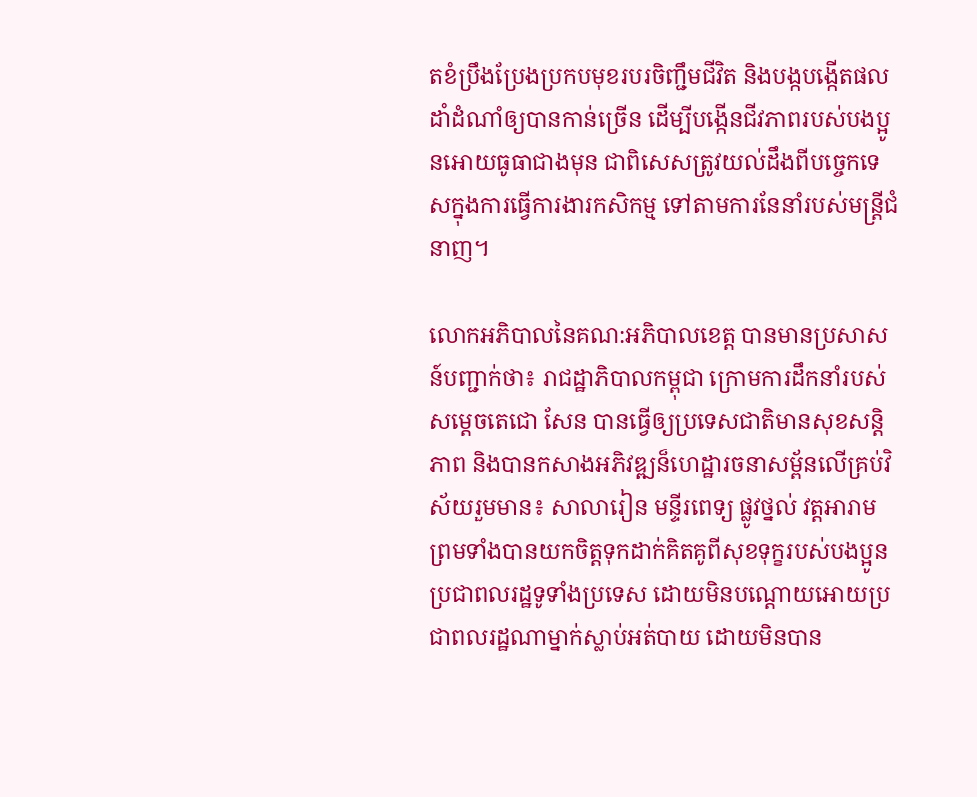តខំប្រឹងប្រែងប្រកបមុខរបរចិញ្ជឹមជីវិត និងបង្កបង្កើតផលដាំដំណាំឲ្យបានកាន់ច្រើន ដើម្បីបង្កើនជីវភាពរបស់បងប្អូនអោយធូធាជាងមុន ជាពិសេសត្រូវយល់ដឹងពីបច្ចេកទេសក្នុងការធ្វើការងារកសិកម្ម ទៅតាមការនែនាំរបស់មន្ត្រីជំនាញ។

លោកអភិបាលនៃគណ:អភិបាលខេត្ត បានមានប្រសាសន៍បញ្ជាក់ថា៖ រាជដ្ឋាភិបាលកម្ពុជា ក្រោមការដឹកនាំរបស់ សម្តេចតេជោ សែន បានធ្វើឲ្យប្រទេសជាតិមានសុខសន្តិភាព និងបានកសាងអភិវឌ្ឍន៏ហេដ្ឋារចនាសម្ព័នលើគ្រប់វិស័យរួមមាន៖ សាលារៀន មន្ទីរពេទ្យ ផ្លូវថ្នល់ វត្តអារាម ព្រមទាំងបានយកចិត្តទុកដាក់គិតគូពីសុខទុក្ខរបស់បងប្អូនប្រជាពលរដ្ឋទូទាំងប្រទេស ដោយមិនបណ្តោយអោយប្រជាពលរដ្ឋណាម្នាក់ស្លាប់អត់បាយ ដោយមិនបាន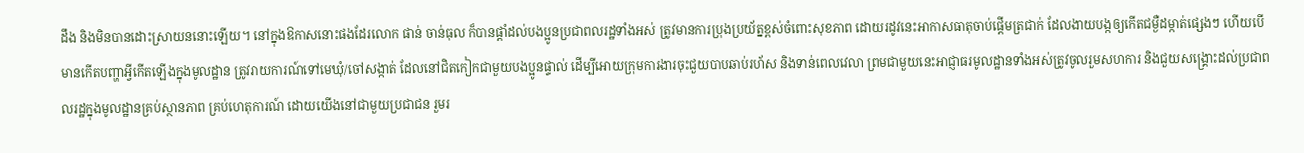ដឹង និងមិនបានដោះស្រាយននោះឡើយ។ នៅក្នុងឱកាសនោះផងដែរលោក ផាន់ ចាន់ធុល ក៏បានផ្តាំដល់បងប្អូនប្រជាពលរដ្ឋទាំងអស់ ត្រូវមានការប្រុងប្រយ័ត្នខ្ពស់ចំពោះសុខភាព ដោយរដូវនេះអាកាសធាតុចាប់ផ្តើមត្រជាក់ ដែលងាយបង្កឲ្យកើតជម្ងឺដម្កាត់ផ្សេងៗ ហើយបើមានកើតបញ្ហាអ្វីកើតឡើងក្នុងមូលដ្ឋាន ត្រូវរាយការណ៍ទៅមេឃុំ/ចៅសង្កាត់ ដែលនៅជិតកៀកជាមួយបងប្អូនផ្ទាល់ ដើម្បីអោយក្រុមការងារចុះជួយបាបឆាប់រហ័ស និងទាន់ពេលវេលា ព្រមជាមួយនេះអាជ្ញាធរមូលដ្ឋានទាំងអស់ត្រូវចូលរួមសហការ និងជួយសង្រ្គោះដល់ប្រជាពលរដ្ឋក្នុងមូលដ្ឋានគ្រប់ស្ថានភាព គ្រប់ហេតុការណ៍ ដោយយើងនៅជាមួយប្រជាជន រួមរ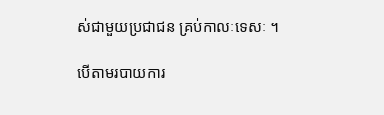ស់ជាមួយប្រជាជន គ្រប់កាលៈទេសៈ ។

បើតាមរបាយការ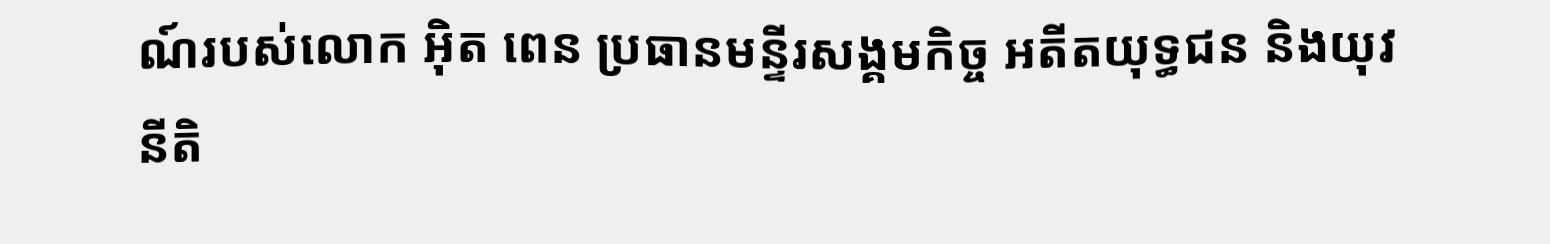ណ៍របស់លោក អ៊ិត ពេន ប្រធានមន្ទីរសង្គមកិច្ច អតីតយុទ្ធជន និងយុវនីតិ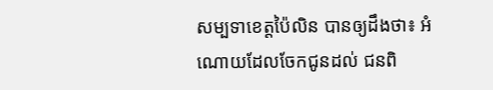សម្បទាខេត្តប៉ៃលិន បានឲ្យដឹងថា៖ អំណោយដែលចែកជូនដល់ ជនពិ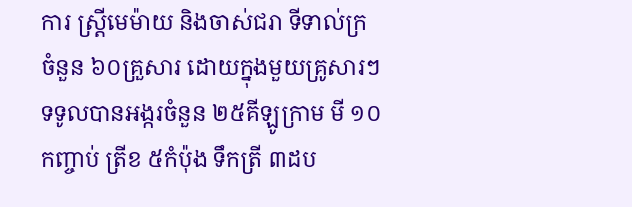ការ ស្ត្រីមេម៉ាយ និងចាស់ជរា ទីទាល់ក្រ ចំនួន ៦០គ្រួសារ ដោយក្នុងមួយគ្រូសារៗទទូលបានអង្ករចំនួន ២៥គីឡូក្រាម មី ១០កញ្ចាប់ ត្រីខ ៥កំប៉ុង ទឹកត្រី ៣ដប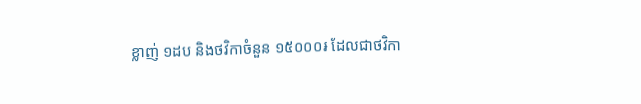ខ្លាញ់ ១ដប និងថវិកាចំនួន ១៥០០០៛ ដែលជាថវិកា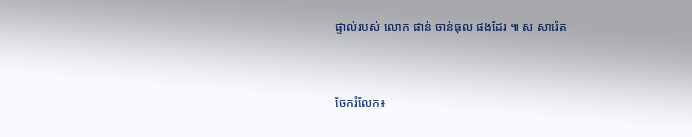ផ្ទាល់របស់ លោក ផាន់ ចាន់ធុល ផងដែរ ៕ ស សារ៉េត


ចែករំលែក៖